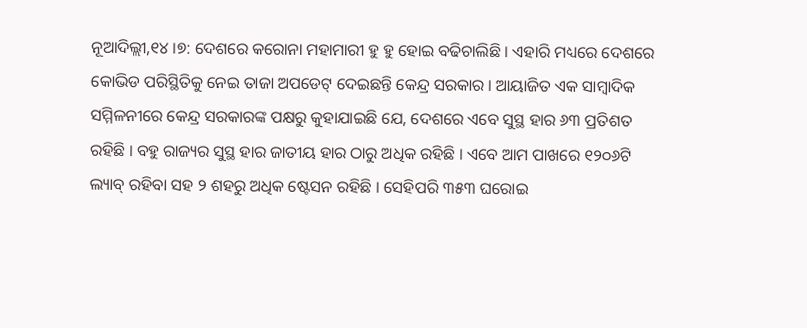ନୂଆଦିଲ୍ଲୀ,୧୪ ।୭: ଦେଶରେ କରୋନା ମହାମାରୀ ହୁ ହୁ ହୋଇ ବଢିଚାଲିଛି । ଏହାରି ମଧ୍ୟରେ ଦେଶରେ କୋଭିଡ ପରିସ୍ଥିତିକୁ ନେଇ ତାଜା ଅପଡେଟ୍ ଦେଇଛନ୍ତି କେନ୍ଦ୍ର ସରକାର । ଆୟାଜିତ ଏକ ସାମ୍ବାଦିକ ସମ୍ମିଳନୀରେ କେନ୍ଦ୍ର ସରକାରଙ୍କ ପକ୍ଷରୁ କୁହାଯାଇଛି ଯେ, ଦେଶରେ ଏବେ ସୁସ୍ଥ ହାର ୬୩ ପ୍ରତିଶତ ରହିଛି । ବହୁ ରାଜ୍ୟର ସୁସ୍ଥ ହାର ଜାତୀୟ ହାର ଠାରୁ ଅଧିକ ରହିଛି । ଏବେ ଆମ ପାଖରେ ୧୨୦୬ଟି ଲ୍ୟାବ୍ ରହିବା ସହ ୨ ଶହରୁ ଅଧିକ ଷ୍ଟେସନ ରହିଛି । ସେହିପରି ୩୫୩ ଘରୋଇ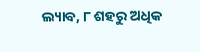ଲ୍ୟାବ, ୮ ଶହରୁ ଅଧିକ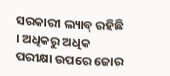ସରକାରୀ ଲ୍ୟାବ୍ ରହିଛି । ଅଧିକରୁ ଅଧିକ ପରୀକ୍ଷା ଉପରେ ଜୋର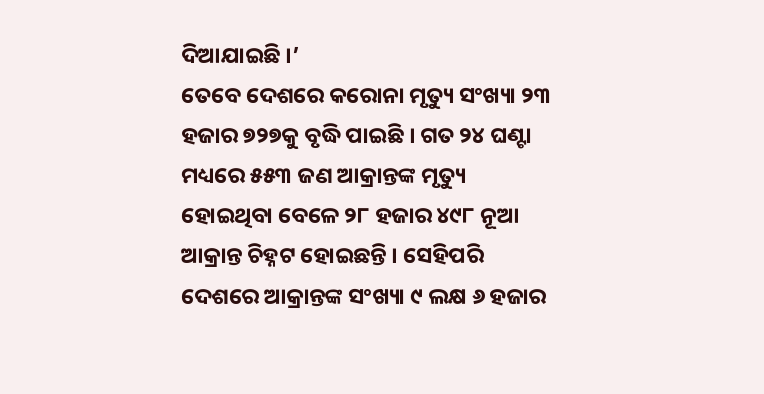ଦିଆଯାଇଛି ।’
ତେବେ ଦେଶରେ କରୋନା ମୃତ୍ୟୁ ସଂଖ୍ୟା ୨୩ ହଜାର ୭୨୭କୁ ବୃଦ୍ଧି ପାଇଛି । ଗତ ୨୪ ଘଣ୍ଟା ମଧ୍ୟରେ ୫୫୩ ଜଣ ଆକ୍ରାନ୍ତଙ୍କ ମୃତ୍ୟୁ ହୋଇଥିବା ବେଳେ ୨୮ ହଜାର ୪୯୮ ନୂଆ ଆକ୍ରାନ୍ତ ଚିହ୍ନଟ ହୋଇଛନ୍ତି । ସେହିପରି ଦେଶରେ ଆକ୍ରାନ୍ତଙ୍କ ସଂଖ୍ୟା ୯ ଲକ୍ଷ ୬ ହଜାର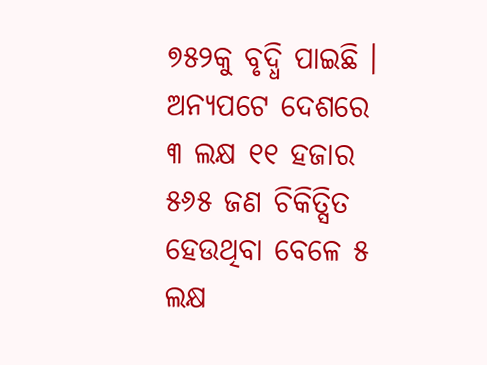୭୫୨କୁ ବୃଦ୍ଧି ପାଇଛି । ଅନ୍ୟପଟେ ଦେଶରେ ୩ ଲକ୍ଷ ୧୧ ହଜାର ୫୬୫ ଜଣ ଚିକିତ୍ସିତ ହେଉଥିବା ବେଳେ ୫ ଲକ୍ଷ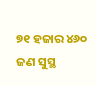୭୧ ହଜାର ୪୬୦ ଜଣ ସୁସ୍ଥ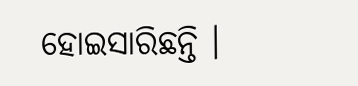ହୋଇସାରିଛନ୍ତି ।